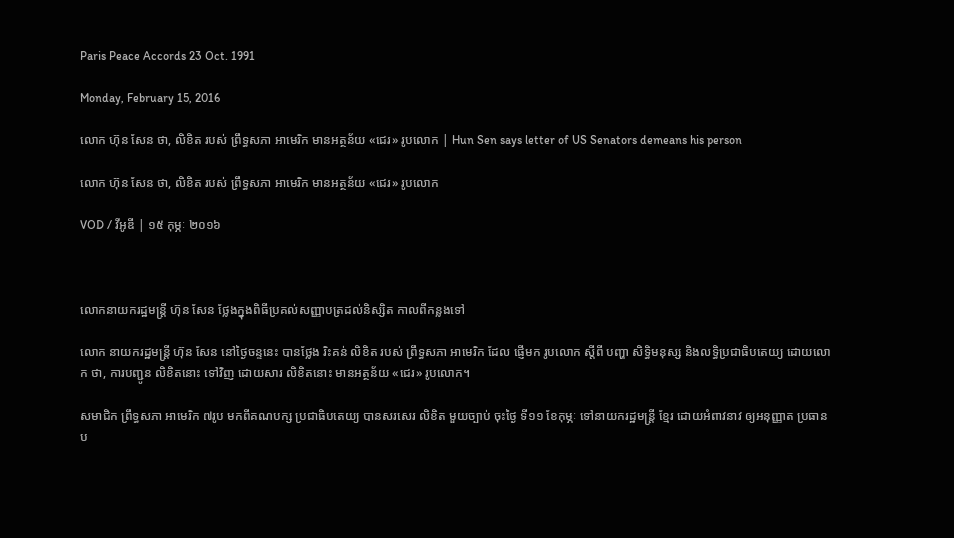Paris Peace Accords 23 Oct. 1991

Monday, February 15, 2016

លោក ហ៊ុន សែន ថា, លិខិត របស់ ព្រឹទ្ធសភា អាមេរិក មានអត្ថន័យ «ជេរ» រូបលោក | Hun Sen says letter of US Senators demeans his person

លោក ហ៊ុន សែន ថា, លិខិត របស់ ព្រឹទ្ធសភា អាមេរិក មានអត្ថន័យ «ជេរ» រូបលោក

VOD / វីអូឌី | ១៥ កុម្ភៈ ២០១៦



លោកនាយករដ្ឋមន្រ្តី ហ៊ុន សែន ថ្លែងក្នុងពិធីប្រគល់សញ្ញាបត្រដល់និស្សិត កាលពីកន្លងទៅ

លោក នាយករដ្ឋមន្រ្តី ហ៊ុន សែន នៅថ្ងៃចន្ទនេះ បានថ្លែង រិះគន់ លិខិត របស់ ព្រឹទ្ធសភា អាមេរិក ដែល ផ្ញើមក រូបលោក ស្តីពី បញ្ហា សិទ្ធិមនុស្ស និងលទ្ធិប្រជាធិបតេយ្យ ដោយលោក ថា, ការបញ្ជូន លិខិតនោះ ទៅវិញ ដោយសារ លិខិតនោះ មានអត្ថន័យ «ជេរ» រូបលោក។

សមាជិក ព្រឹទ្ធសភា អាមេរិក ៧រូប មកពីគណបក្ស ប្រជាធិបតេយ្យ បានសរសេរ លិខិត មួយច្បាប់ ចុះថ្ងៃ ទី១១ ខែកុម្ភៈ ទៅនាយករដ្ឋមន្រ្តី ខ្មែរ ដោយអំពាវនាវ ឲ្យអនុញ្ញាត ប្រធាន ប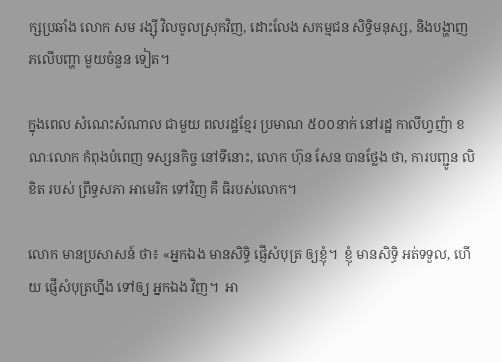ក្សប្រឆាំង លោក សម រង្ស៊ី វិលចូលស្រុកវិញ, ដោះលែង សកម្មជន សិទ្ធិមនុស្ស, និងបង្ហាញ ភលើបញ្ហា មួយចំនួន ទៀត។

ក្នុងពេល សំណេះសំណាល ជាមួយ ពលរដ្ឋខ្មែរ ប្រមាណ ៥០០នាក់ នៅរដ្ឋ កាលីហ្វញ៉ា ខណៈលោក កំពុងបំពេញ ទស្សនកិច្ច នៅទីនោះ, លោក ហ៊ុន សែន បានថ្លែង ថា, ការបញ្ជូន លិខិត របស់ ព្រឹទ្ធសភា អាមេរិក ទៅវិញ គឺ ធិរបស់លោក។

លោក មានប្រសាសន៍ ថា៖ «អ្នកឯង មានសិទ្ធិ ផ្ញើសំបុត្រ ឲ្យខ្ញុំ។  ខ្ញុំ មានសិទ្ធិ អត់ទទួល, ហើយ ផ្ញើសំបុត្រហ្នឹង ទៅឲ្យ អ្នកឯង វិញ។  អា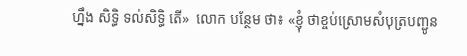ហ្នឹង សិទ្ធិ ទល់សិទ្ធិ តើ»  លោក បន្ថែម ថា៖ «ខ្ញុំ ថាខ្ចប់ស្រោមសំបុត្របញ្ជូន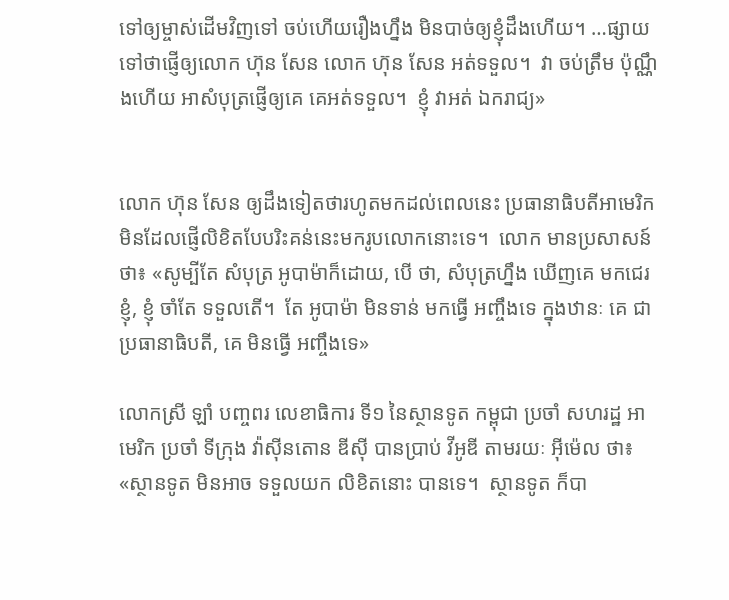ទៅឲ្យម្ចាស់ដើមវិញទៅ ចប់ហើយរឿងហ្នឹង មិនបាច់ឲ្យខ្ញុំដឹងហើយ។ …ផ្សាយទៅថាផ្ញើឲ្យលោក ហ៊ុន សែន លោក ហ៊ុន សែន អត់ទទួល។  វា ចប់ត្រឹម ប៉ុណ្ណឹងហើយ អាសំបុត្រផ្ញើឲ្យគេ គេអត់ទទួល។  ខ្ញុំ វាអត់ ឯករាជ្យ»


លោក ហ៊ុន សែន ឲ្យដឹងទៀតថារហូតមកដល់ពេលនេះ ប្រធានាធិបតីអាមេរិកមិនដែលផ្ញើលិខិតបែបរិះគន់នេះមករូបលោកនោះទេ។  លោក មានប្រសាសន៍ ថា៖ «សូម្បីតែ សំបុត្រ អូបាម៉ាក៏ដោយ, បើ ថា, សំបុត្រហ្នឹង ឃើញគេ មកជេរខ្ញុំ, ខ្ញុំ ចាំតែ ទទួលតើ។  តែ អូបាម៉ា មិនទាន់ មកធ្វើ អញ្ចឹងទេ ក្នុងឋានៈ គេ ជាប្រធានាធិបតី, គេ មិនធ្វើ អញ្ចឹងទេ»

លោកស្រី ឡាំ បញ្ចពរ លេខាធិការ ទី១ នៃស្ថានទូត កម្ពុជា ប្រចាំ សហរដ្ឋ អាមេរិក ប្រចាំ ទីក្រុង វ៉ាស៊ីនតោន ឌីស៊ី បានប្រាប់ វីអូឌី តាមរយៈ អ៊ីម៉េល ថា៖ «ស្ថានទូត មិនអាច ទទួលយក លិខិតនោះ បានទេ។  ស្ថានទូត ក៏បា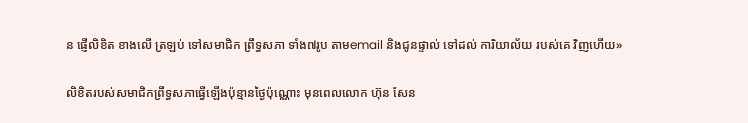ន ផ្ញើលិខិត ខាងលើ ត្រឡប់ ទៅសមាជិក ព្រឹទ្ធសភា ទាំង៧រូប តាមemail និងជូនផ្ទាល់ ទៅដល់ ការិយាល័យ របស់គេ វិញហើយ»

លិខិតរបស់សមាជិកព្រឹទ្ធសភាធ្វើឡើងប៉ុន្មានថ្ងៃប៉ុណ្ណោះ មុនពេលលោក ហ៊ុន សែន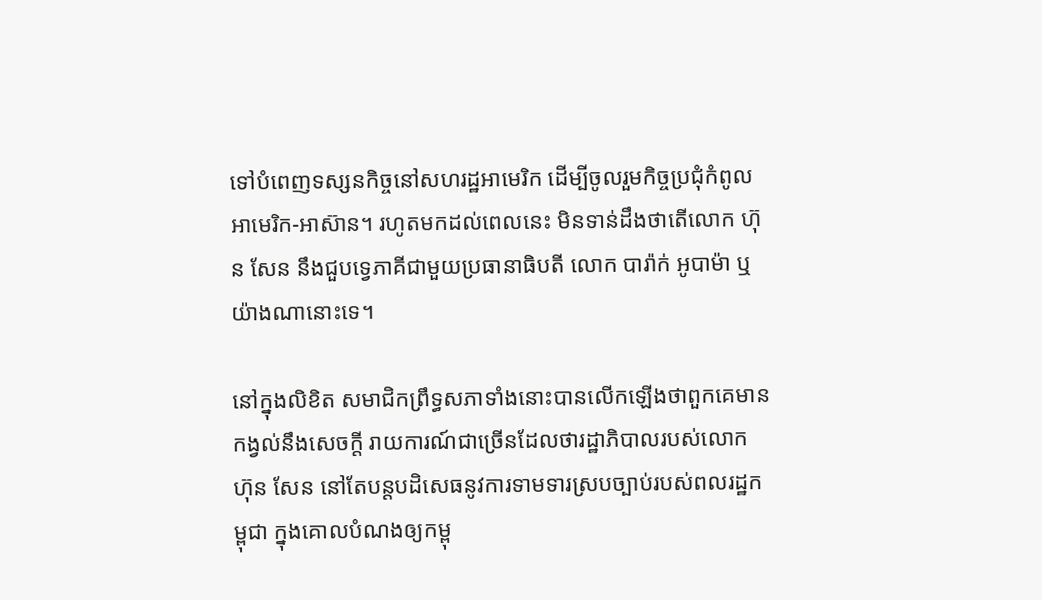ទៅបំពេញទស្សនកិច្ចនៅសហរដ្ឋអាមេរិក ដើម្បីចូលរួមកិច្ចប្រជុំកំពូលអាមេរិក-អាស៊ាន។ រហូតមកដល់ពេលនេះ មិនទាន់ដឹងថាតើលោក ហ៊ុន សែន នឹងជួបទ្វេភាគីជាមួយប្រធានាធិបតី លោក បារ៉ាក់ អូបាម៉ា ឬយ៉ាងណានោះទេ។

នៅក្នុងលិខិត សមាជិកព្រឹទ្ធសភាទាំងនោះបានលើកឡើងថាពួកគេមានកង្វល់នឹងសេចក្តី រាយការណ៍ជាច្រើនដែលថារដ្ឋាភិបាលរបស់លោក ហ៊ុន សែន នៅតែបន្តបដិសេធនូវការទាមទារស្របច្បាប់របស់ពលរដ្ឋកម្ពុជា ក្នុងគោលបំណងឲ្យកម្ពុ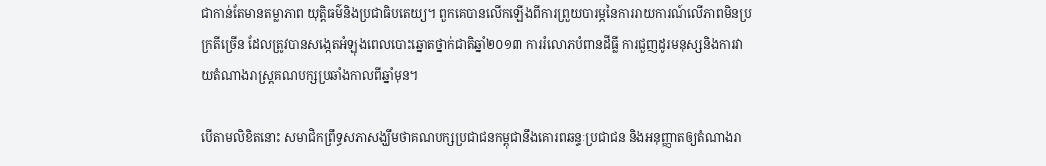ជាកាន់តែមានតម្លាភាព យុត្តិធម៌និងប្រជាធិបតេយ្យ។ ពួកគេបានលើកឡើងពីការព្រួយបារម្ភនៃការរាយការណ៍លើភាពមិនប្រក្រតីច្រើន ដែលត្រូវបានសង្កេតអំឡុងពេលបោះឆ្នោតថ្នាក់ជាតិឆ្នាំ២០១៣ ការរំលោភបំពានដីធ្លី ការជួញដូរមនុស្សនិងការវាយតំណាងរាស្រ្តគណបក្សប្រឆាំងកាលពីឆ្នាំមុន។

បើតាមលិខិតនោះ សមាជិកព្រឹទ្ធសភាសង្ឃឹមថាគណបក្សប្រជាជនកម្ពុជានឹងគោរពឆន្ទៈប្រជាជន និងអនុញ្ញាតឲ្យតំណាងរា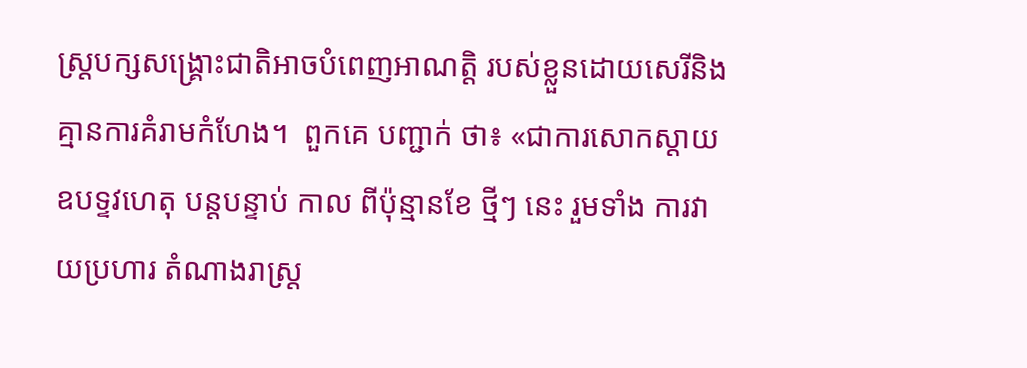ស្រ្តបក្សសង្រ្គោះជាតិអាចបំពេញអាណត្តិ របស់ខ្លួនដោយសេរីនិងគ្មានការគំរាមកំហែង។  ពួកគេ បញ្ជាក់ ថា៖ «ជាការសោកស្តាយ ឧបទ្ទវហេតុ បន្តបន្ទាប់ កាល ពីប៉ុន្មានខែ ថ្មីៗ នេះ រួមទាំង ការវាយប្រហារ តំណាងរាស្រ្ត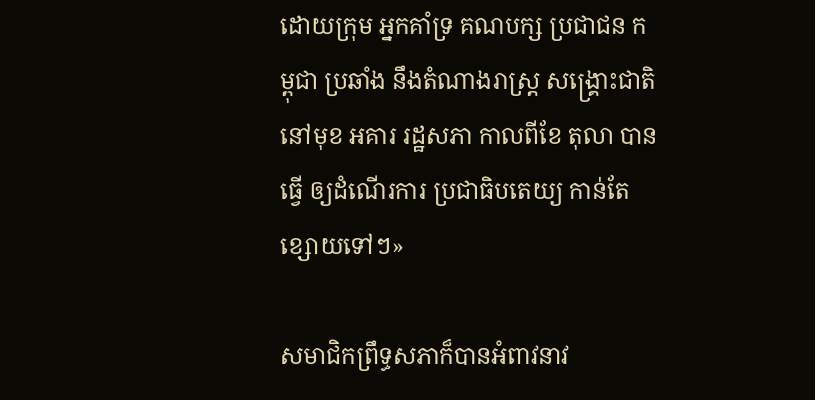ដោយក្រុម អ្នកគាំទ្រ គណបក្ស ប្រជាជន កម្ពុជា ប្រឆាំង នឹងតំណាងរាស្រ្ត សង្រ្គោះជាតិ នៅមុខ អគារ រដ្ឋសភា កាលពីខែ តុលា បានធ្វើ ឲ្យដំណើរការ ប្រជាធិបតេយ្យ កាន់តែ ខ្សោយទៅៗ»

សមាជិកព្រឹទ្ធសភាក៏បានអំពាវនាវ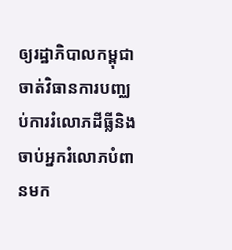ឲ្យរដ្ឋាភិបាលកម្ពុជាចាត់វិធានការបញ្ឈប់ការរំលោភដីធ្លីនិងចាប់អ្នករំលោភបំពានមក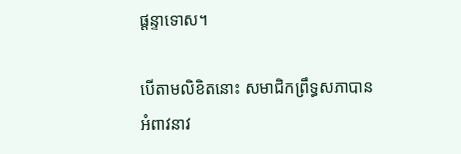ផ្តន្ទាទោស។

បើតាមលិខិតនោះ សមាជិកព្រឹទ្ធសភាបានអំពាវនាវ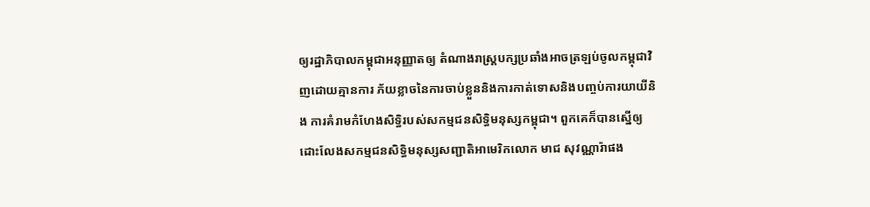ឲ្យរដ្ឋាភិបាលកម្ពុជាអនុញ្ញាតឲ្យ តំណាងរាស្រ្តបក្សប្រឆាំងអាចត្រឡប់ចូលកម្ពុជាវិញដោយគ្មានការ ភ័យខ្លាចនៃការចាប់ខ្លួននិងការកាត់ទោសនិងបញ្ចប់ការយាយីនិង ការគំរាមកំហែងសិទ្ធិរបស់សកម្មជនសិទ្ធិមនុស្សកម្ពុជា។ ពួកគេក៏បានស្នើឲ្យដោះលែងសកម្មជនសិទ្ធិមនុស្សសញ្ជាតិអាមេរិកលោក មាជ សុវណ្ណារ៉ាផង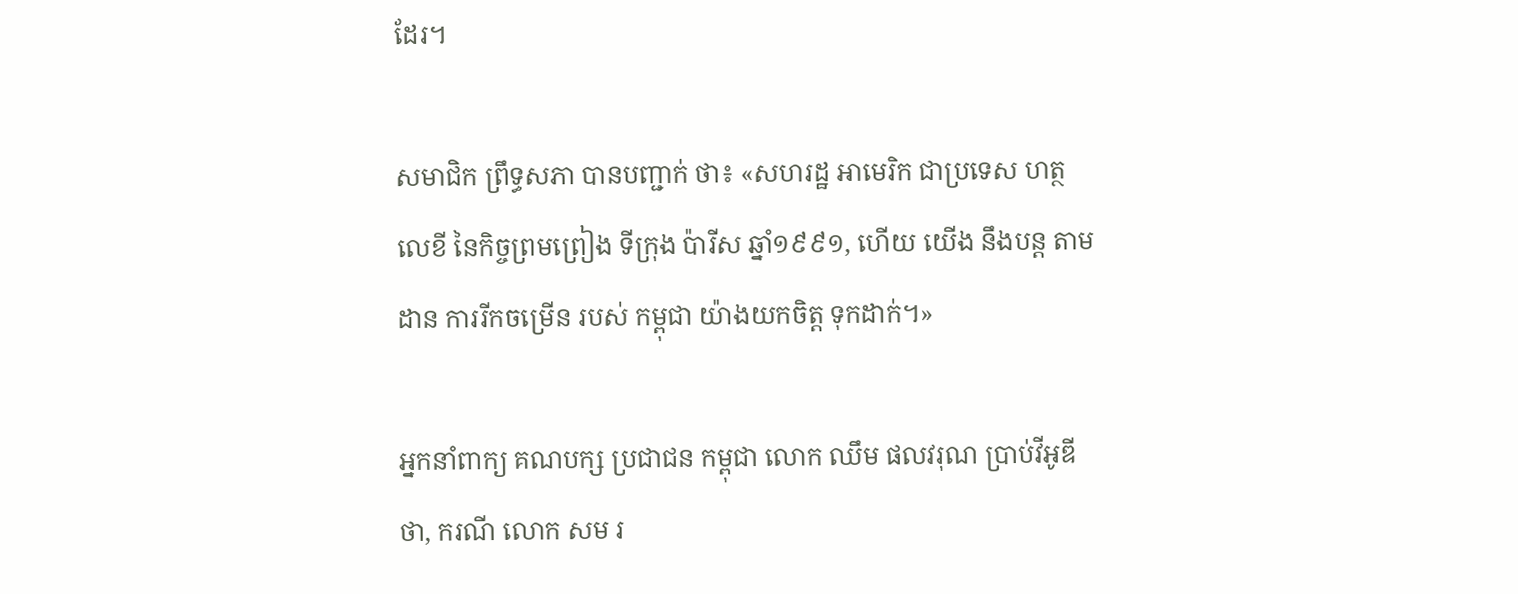ដែរ។

សមាជិក ព្រឹទ្ធសភា បានបញ្ជាក់ ថា៖ «សហរដ្ឋ អាមេរិក ជាប្រទេស ហត្ថលេខី នៃកិច្ចព្រមព្រៀង ទីក្រុង ប៉ារីស ឆ្នាំ១៩៩១, ហើយ យើង នឹងបន្ត តាមដាន ការរីកចម្រើន របស់ កម្ពុជា យ៉ាងយកចិត្ត ទុកដាក់។»

អ្នកនាំពាក្យ គណបក្ស ប្រជាជន កម្ពុជា លោក ឈឹម ផលវរុណ ប្រាប់វីអូឌី ថា, ករណី លោក សម រ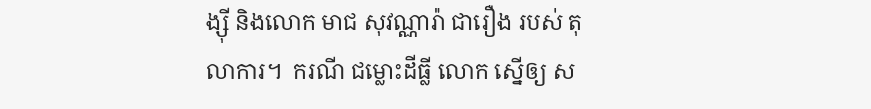ង្ស៊ី និងលោក មាជ សុវណ្ណារ៉ា ជារឿង របស់ តុលាការ។  ករណី ជម្លោះដីធ្លី លោក ស្នើឲ្យ ស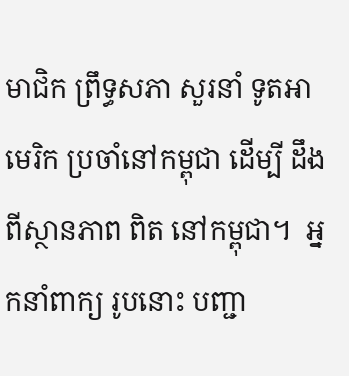មាជិក ព្រឹទ្ធសភា សួរនាំ ទូតអាមេរិក ប្រចាំនៅកម្ពុជា ដើម្បី ដឹងពីស្ថានភាព ពិត នៅកម្ពុជា។  អ្នកនាំពាក្យ រូបនោះ បញ្ជា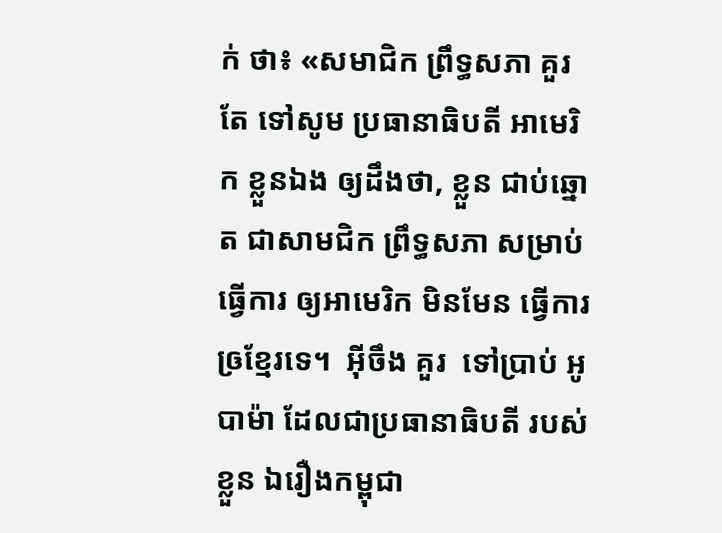ក់ ថា៖ «សមាជិក ព្រឹទ្ធសភា គួរតែ ទៅសូម ប្រធានាធិបតី អាមេរិក ខ្លួនឯង ឲ្យដឹងថា, ខ្លួន ជាប់ឆ្នោត ជាសាមជិក ព្រឹទ្ធសភា សម្រាប់ ធ្វើការ ឲ្យអាមេរិក មិនមែន ធ្វើការ ឲ្រខ្មែរទេ។  អ៊ីចឹង គួរ  ទៅប្រាប់ អូបាម៉ា ដែលជាប្រធានាធិបតី របស់ខ្លួន ឯរឿងកម្ពុជា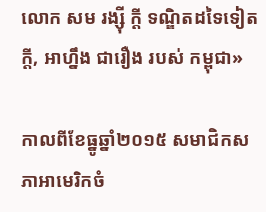លោក សម រង្ស៊ី ក្តី ទណ្ឌិតដទៃទៀតក្តី, អាហ្នឹង ជារឿង របស់ កម្ពុជា»

កាលពីខែធ្នូឆ្នាំ២០១៥ សមាជិកសភាអាមេរិកចំ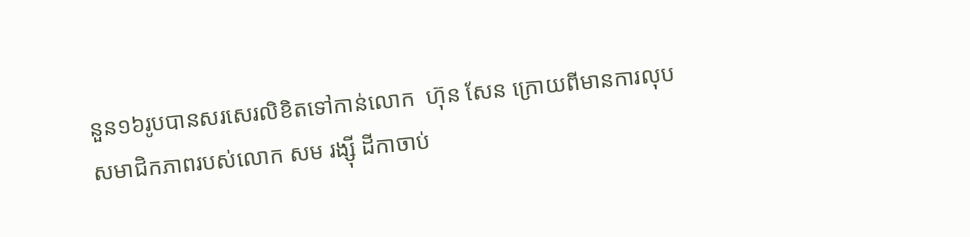នួន១៦រូបបានសរសេរលិខិតទៅកាន់លោក  ហ៊ុន សែន ក្រោយពីមានការលុបសមាជិកភាពរបស់លោក សម រង្ស៊ី ដីកាចាប់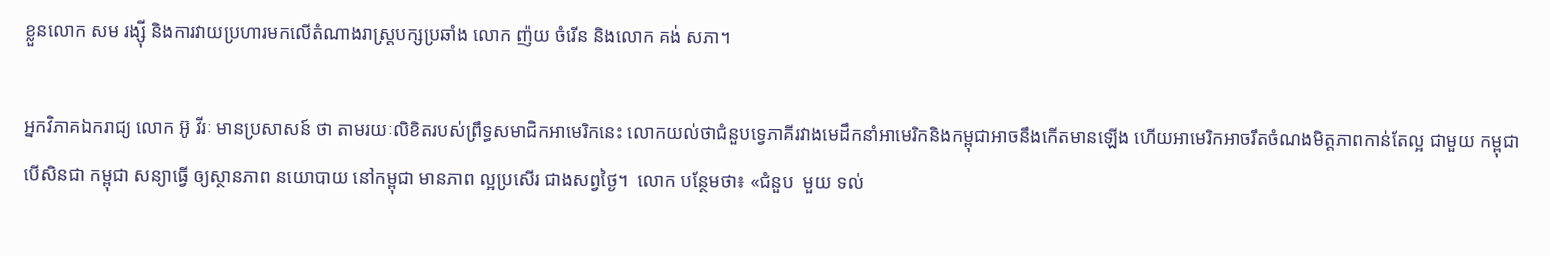ខ្លួនលោក សម រង្ស៊ី និងការវាយប្រហារមកលើតំណាងរាស្រ្តបក្សប្រឆាំង លោក ញ៉យ ចំរើន និងលោក គង់ សភា។

អ្នកវិភាគឯករាជ្យ លោក អ៊ូ វីរៈ មានប្រសាសន៍ ថា តាមរយៈលិខិតរបស់ព្រឹទ្ធសមាជិកអាមេរិកនេះ លោកយល់ថាជំនួបទ្វេភាគីរវាងមេដឹកនាំអាមេរិកនិងកម្ពុជាអាចនឹងកើតមានឡើង ហើយអាមេរិកអាចរឹតចំណងមិត្តភាពកាន់តែល្អ ជាមួយ កម្ពុជា បើសិនជា កម្ពុជា សន្យាធ្វើ ឲ្យស្ថានភាព នយោបាយ នៅកម្ពុជា មានភាព ល្អប្រសើរ ជាងសព្វថ្ងៃ។  លោក បន្ថែមថា៖ «ជំនួប  មួយ ទល់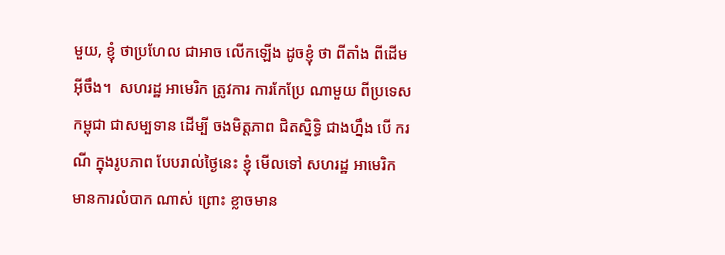មួយ, ខ្ញុំ ថាប្រហែល ជាអាច លើកឡើង ដូចខ្ញុំ ថា ពីតាំង ពីដើម អ៊ីចឹង។  សហរដ្ឋ អាមេរិក ត្រូវការ ការកែប្រែ ណាមួយ ពីប្រទេស កម្ពុជា ជាសម្បទាន ដើម្បី ចងមិត្តភាព ជិតស្និទ្ធិ ជាងហ្នឹង បើ ករណី ក្នុងរូបភាព បែបរាល់ថ្ងៃនេះ ខ្ញុំ មើលទៅ សហរដ្ឋ អាមេរិក មានការលំបាក ណាស់ ព្រោះ ខ្លាចមាន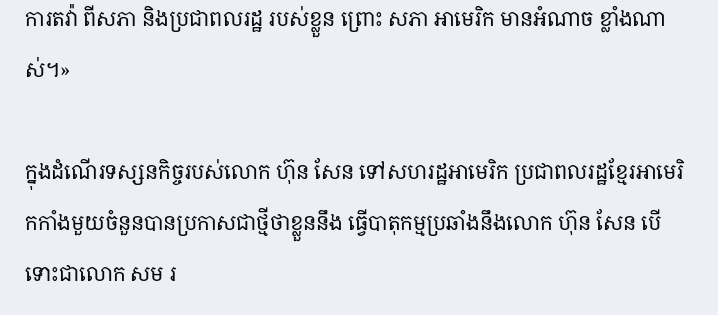ការតវ៉ា ពីសភា និងប្រជាពលរដ្ឋ របស់ខ្លួន ព្រោះ សភា អាមេរិក មានអំណាច ខ្លាំងណាស់។»

ក្នុងដំណើរទស្សនកិច្ចរបស់លោក ហ៊ុន សែន ទៅសហរដ្ឋអាមេរិក ប្រជាពលរដ្ឋខ្មែរអាមេរិកកាំងមួយចំនួនបានប្រកាសជាថ្មីថាខ្លួននឹង ធ្វើបាតុកម្មប្រឆាំងនឹងលោក ហ៊ុន សែន បើទោះជាលោក សម រ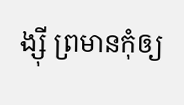ង្ស៊ី ព្រមានកុំឲ្យ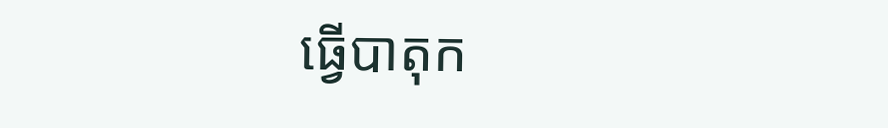ធ្វើបាតុក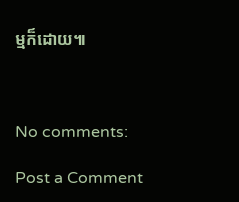ម្មក៏ដោយ៕



No comments:

Post a Comment